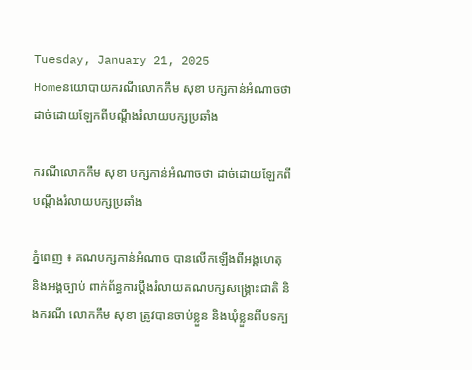Tuesday, January 21, 2025
Homeនយោបាយករណីលោកកឹម សុខា បក្សកាន់អំណាចថា ដាច់ដោយឡែកពីបណ្តឹងរំលាយបក្សប្រឆាំង

ករណីលោកកឹម សុខា បក្សកាន់អំណាចថា ដាច់ដោយឡែកពីបណ្តឹងរំលាយបក្សប្រឆាំង

ភ្នំពេញ ៖ គណបក្សកាន់អំណាច បានលើកឡើងពីអង្គហេតុ និងអង្គច្បាប់ ពាក់ព័ន្ធការប្តឹងរំលាយគណបក្សសង្គ្រោះជាតិ និងករណី លោកកឹម សុខា ត្រូវបានចាប់ខ្លួន និងឃុំខ្លួនពីបទក្ប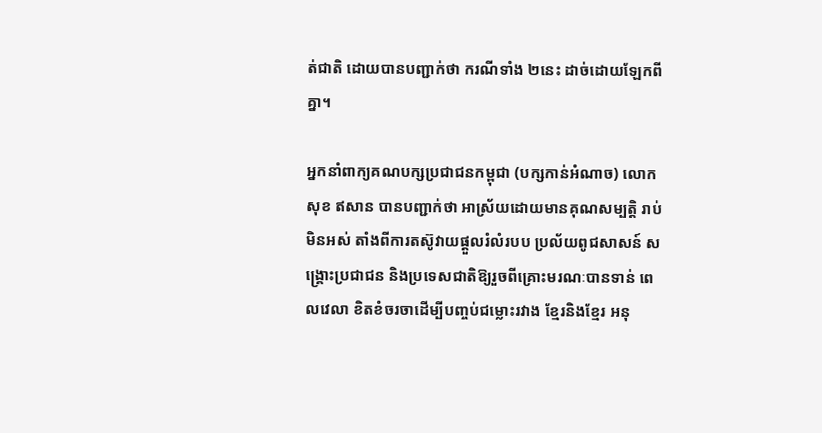ត់ជាតិ ដោយបានបញ្ជាក់ថា ករណីទាំង ២នេះ ដាច់ដោយឡែកពីគ្នា។

អ្នកនាំពាក្យគណបក្សប្រជាជនកម្ពុជា (បក្សកាន់អំណាច) លោកសុខ ឥសាន បានបញ្ជាក់ថា អាស្រ័យដោយមានគុណសម្បត្តិ រាប់មិនអស់ តាំងពីការតស៊ូវាយផ្តួលរំលំរបប ប្រល័យពូជសាសន៍ សង្គ្រោះប្រជាជន និងប្រទេសជាតិឱ្យរួចពីគ្រោះមរណៈបានទាន់ ពេលវេលា ខិតខំចរចាដើម្បីបញ្ចប់ជម្លោះរវាង ខ្មែរនិងខ្មែរ អនុ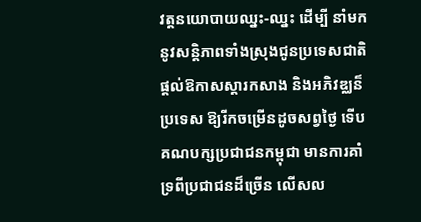វត្តនយោបាយឈ្នះ-ឈ្នះ ដើម្បី នាំមកនូវសន្តិភាពទាំងស្រុងជូនប្រទេសជាតិ ផ្តល់ឱកាសស្តារកសាង និងអភិវឌ្ឈន៏ប្រទេស ឱ្យរីកចម្រើនដូចសព្វថ្ងៃ ទើបគណបក្សប្រជាជនកម្ពុជា មានការគាំទ្រពីប្រជាជនដ៏ច្រើន លើសល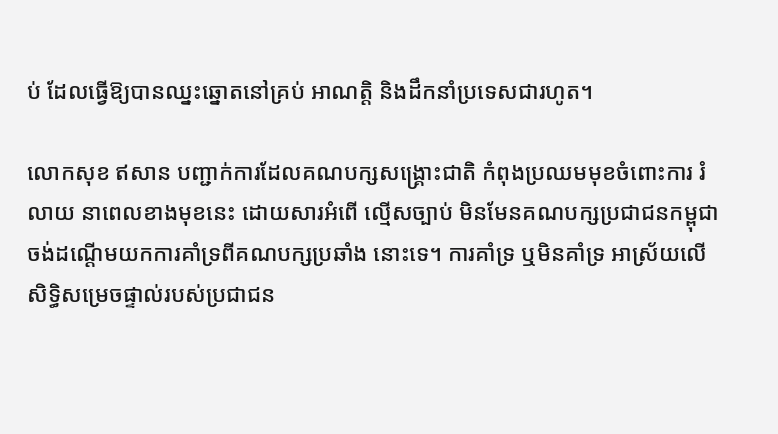ប់ ដែលធ្វើឱ្យបានឈ្នះឆ្នោតនៅគ្រប់ អាណត្តិ និងដឹកនាំប្រទេសជារហូត។

លោកសុខ ឥសាន បញ្ជាក់ការដែលគណបក្សសង្គ្រោះជាតិ កំពុងប្រឈមមុខចំពោះការ រំលាយ នាពេលខាងមុខនេះ ដោយសារអំពើ ល្មើសច្បាប់ មិនមែនគណបក្សប្រជាជនកម្ពុជា ចង់ដណ្តើមយកការគាំទ្រពីគណបក្សប្រឆាំង នោះទេ។ ការគាំទ្រ ឬមិនគាំទ្រ អាស្រ័យលើ សិទ្ធិសម្រេចផ្ទាល់របស់ប្រជាជន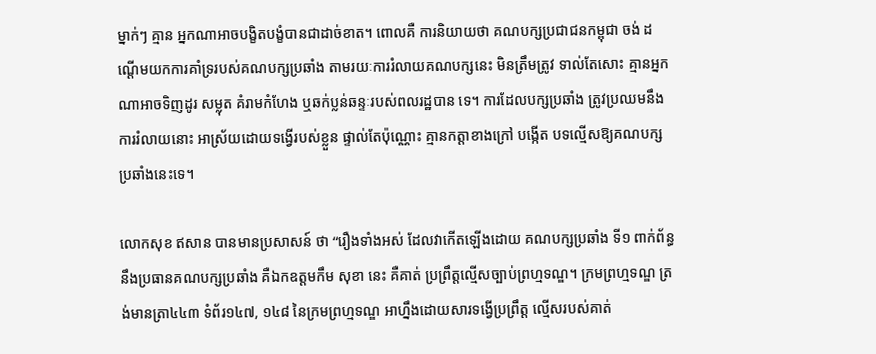ម្នាក់ៗ គ្មាន អ្នកណាអាចបង្ខិតបង្ខំបានជាដាច់ខាត។ ពោលគឺ ការនិយាយថា គណបក្សប្រជាជនកម្ពុជា ចង់ ដណ្តើមយកការគាំទ្ររបស់គណបក្សប្រឆាំង តាមរយៈការរំលាយគណបក្សនេះ មិនត្រឹមត្រូវ ទាល់តែសោះ គ្មានអ្នកណាអាចទិញដូរ សម្លុត គំរាមកំហែង ឬឆក់ប្លន់ឆន្ទៈរបស់ពលរដ្ឋបាន ទេ។ ការដែលបក្សប្រឆាំង ត្រូវប្រឈមនឹង ការរំលាយនោះ អាស្រ័យដោយទង្វើរបស់ខ្លួន ផ្ទាល់តែប៉ុណ្ណោះ គ្មានកត្តាខាងក្រៅ បង្កើត បទល្មើសឱ្យគណបក្សប្រឆាំងនេះទេ។

លោកសុខ ឥសាន បានមានប្រសាសន៍ ថា “រឿងទាំងអស់ ដែលវាកើតឡើងដោយ គណបក្សប្រឆាំង ទី១ ពាក់ព័ន្ធនឹងប្រធានគណបក្សប្រឆាំង គឺឯកឧត្តមកឹម សុខា នេះ គឺគាត់ ប្រព្រឹត្តល្មើសច្បាប់ព្រហ្មទណ្ឌ។ ក្រមព្រហ្មទណ្ឌ ត្រង់មានត្រា៤៤៣ ទំព័រ១៤៧, ១៤៨ នៃក្រមព្រហ្មទណ្ឌ អាហ្នឹងដោយសារទង្វើប្រព្រឹត្ត ល្មើសរបស់គាត់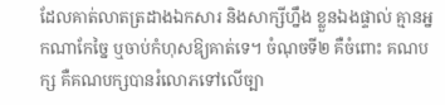ដែលគាត់លាតត្រដាងឯកសារ និងសាក្សីហ្នឹង ខ្លួនឯងផ្ទាល់ គ្មានអ្នកណាកែច្នៃ ឬចាប់កំហុសឱ្យគាត់ទេ។ ចំណុចទី២ គឺចំពោះ គណបក្ស គឺគណបក្សបានរំលោភទៅលើច្បា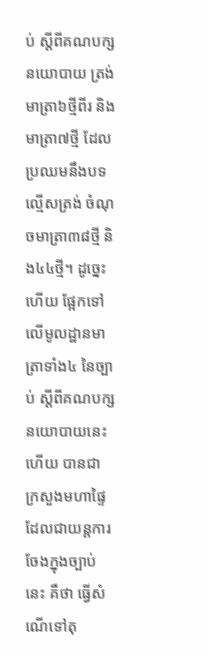ប់ ស្តីពីគណបក្សនយោបាយ ត្រង់មាត្រា៦ថ្មីពីរ និងមាត្រា៧ថ្មី ដែលប្រឈមនឹងបទល្មើសត្រង់ ចំណុចមាត្រា៣៨ថ្មី និង៤៤ថ្មី។ ដូច្នេះហើយ ផ្អែកទៅលើមូលដ្ឋានមាត្រាទាំង៤ នៃច្បាប់ ស្តីពីគណបក្សនយោបាយនេះហើយ បានជា ក្រសួងមហាផ្ទៃ ដែលជាយន្តការចែងក្នុងច្បាប់ នេះ គឺថា ធ្វើសំណើទៅតុ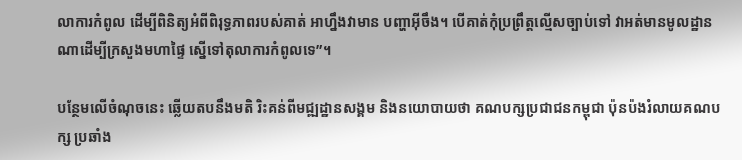លាការកំពូល ដើម្បីពិនិត្យអំពីពិរុទ្ធភាពរបស់គាត់ អាហ្នឹងវាមាន បញ្ហាអ៊ីចឹង។ បើគាត់កុំប្រព្រឹត្តល្មើសច្បាប់ទៅ វាអត់មានមូលដ្ឋានណាដើម្បីក្រសួងមហាផ្ទៃ ស្នើទៅតុលាការកំពូលទេ”។

បន្ថែមលើចំណុចនេះ ឆ្លើយតបនឹងមតិ រិះគន់ពីមជ្ឍដ្ឋានសង្គម និងនយោបាយថា គណបក្សប្រជាជនកម្ពុជា ប៉ុនប៉ងរំលាយគណបក្ស ប្រឆាំង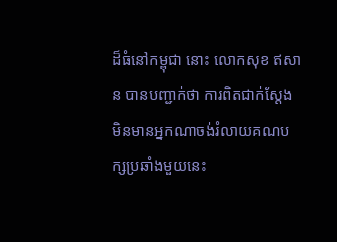ដ៏ធំនៅកម្ពុជា នោះ លោកសុខ ឥសាន បានបញ្ជាក់ថា ការពិតជាក់ស្តែង មិនមានអ្នកណាចង់រំលាយគណបក្សប្រឆាំងមួយនេះ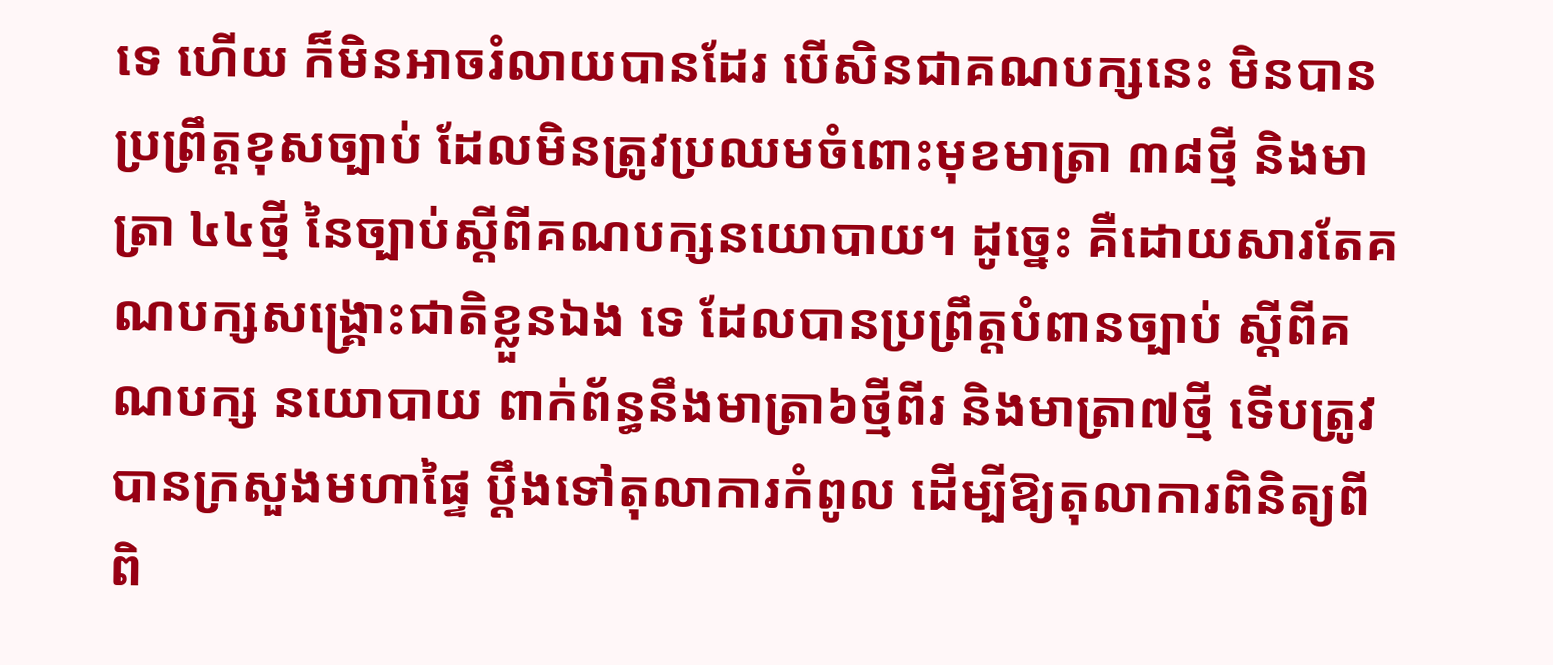ទេ ហើយ ក៏មិនអាចរំលាយបានដែរ បើសិនជាគណបក្សនេះ មិនបានប្រព្រឹត្តខុសច្បាប់ ដែលមិនត្រូវប្រឈមចំពោះមុខមាត្រា ៣៨ថ្មី និងមាត្រា ៤៤ថ្មី នៃច្បាប់ស្តីពីគណបក្សនយោបាយ។ ដូច្នេះ គឺដោយសារតែគណបក្សសង្គ្រោះជាតិខ្លួនឯង ទេ ដែលបានប្រព្រឹត្តបំពានច្បាប់ ស្តីពីគណបក្ស នយោបាយ ពាក់ព័ន្ធនឹងមាត្រា៦ថ្មីពីរ និងមាត្រា៧ថ្មី ទើបត្រូវបានក្រសួងមហាផ្ទៃ ប្តឹងទៅតុលាការកំពូល ដើម្បីឱ្យតុលាការពិនិត្យពី ពិ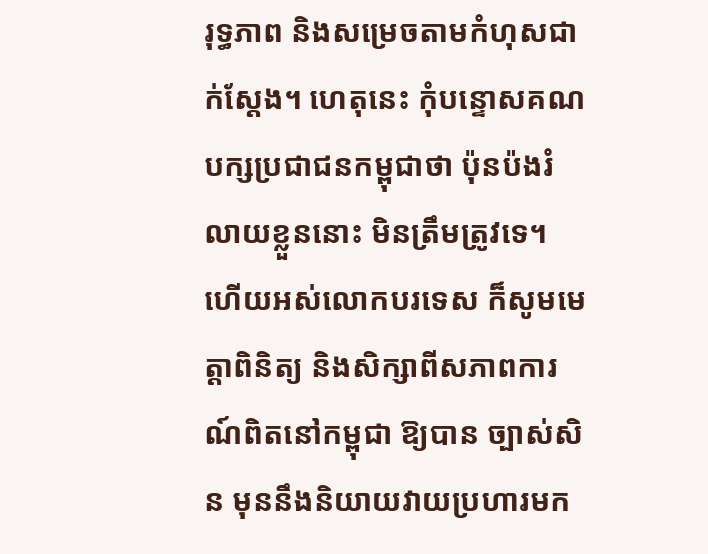រុទ្ធភាព និងសម្រេចតាមកំហុសជាក់ស្តែង។ ហេតុនេះ កុំបន្ទោសគណបក្សប្រជាជនកម្ពុជាថា ប៉ុនប៉ងរំលាយខ្លួននោះ មិនត្រឹមត្រូវទេ។ ហើយអស់លោកបរទេស ក៏សូមមេត្តាពិនិត្យ និងសិក្សាពីសភាពការណ៍ពិតនៅកម្ពុជា ឱ្យបាន ច្បាស់សិន មុននឹងនិយាយវាយប្រហារមក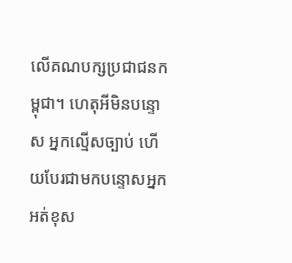លើគណបក្សប្រជាជនកម្ពុជា។ ហេតុអីមិនបន្ទោស អ្នកល្មើសច្បាប់ ហើយបែរជាមកបន្ទោសអ្នក អត់ខុស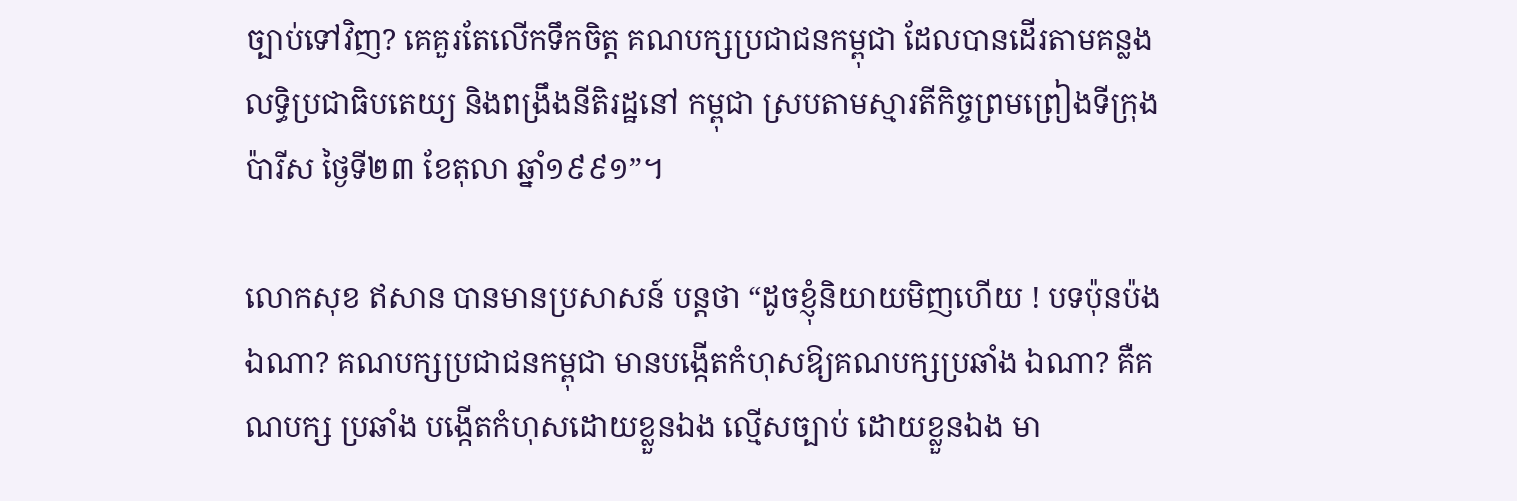ច្បាប់ទៅវិញ? គេគួរតែលើកទឹកចិត្ត គណបក្សប្រជាជនកម្ពុជា ដែលបានដើរតាមគន្លងលទ្ធិប្រជាធិបតេយ្យ និងពង្រឹងនីតិរដ្ឋនៅ កម្ពុជា ស្របតាមស្មារតីកិច្ចព្រមព្រៀងទីក្រុង ប៉ារីស ថ្ងៃទី២៣ ខែតុលា ឆ្នាំ១៩៩១”។

លោកសុខ ឥសាន បានមានប្រសាសន៍ បន្តថា “ដូចខ្ញុំនិយាយមិញហើយ ! បទប៉ុនប៉ងឯណា? គណបក្សប្រជាជនកម្ពុជា មានបង្កើតកំហុសឱ្យគណបក្សប្រឆាំង ឯណា? គឺគណបក្ស ប្រឆាំង បង្កើតកំហុសដោយខ្លួនឯង ល្មើសច្បាប់ ដោយខ្លួនឯង មា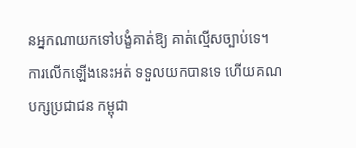នអ្នកណាយកទៅបង្ខំគាត់ឱ្យ គាត់ល្មើសច្បាប់ទេ។ ការលើកឡើងនេះអត់ ទទួលយកបានទេ ហើយគណបក្សប្រជាជន កម្ពុជា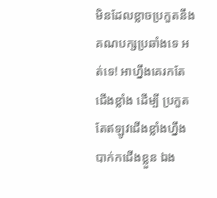មិនដែលខ្លាចប្រកួតនឹងគណបក្សប្រឆាំងទេ អត់ទេ! អាហ្នឹងគេរកតែជើងខ្លាំង ដើម្បី ប្រកួត តែឥឡូវជើងខ្លាំងហ្នឹង បាក់កជើងខ្លួន ឯង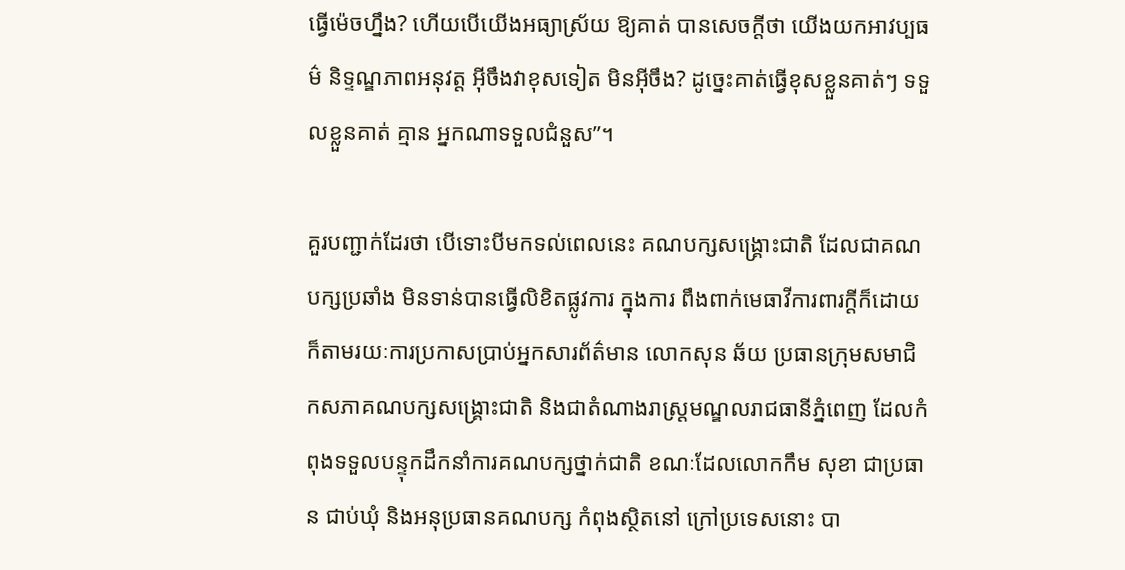ធ្វើម៉េចហ្នឹង? ហើយបើយើងអធ្យាស្រ័យ ឱ្យគាត់ បានសេចក្តីថា យើងយកអាវប្បធម៌ និទ្ទណ្ឌភាពអនុវត្ត អ៊ីចឹងវាខុសទៀត មិនអ៊ីចឹង? ដូច្នេះគាត់ធ្វើខុសខ្លួនគាត់ៗ ទទួលខ្លួនគាត់ គ្មាន អ្នកណាទទួលជំនួស”។

គួរបញ្ជាក់ដែរថា បើទោះបីមកទល់ពេលនេះ គណបក្សសង្គ្រោះជាតិ ដែលជាគណបក្សប្រឆាំង មិនទាន់បានធ្វើលិខិតផ្លូវការ ក្នុងការ ពឹងពាក់មេធាវីការពារក្តីក៏ដោយ ក៏តាមរយៈការប្រកាសប្រាប់អ្នកសារព័ត៌មាន លោកសុន ឆ័យ ប្រធានក្រុមសមាជិកសភាគណបក្សសង្គ្រោះជាតិ និងជាតំណាងរាស្ត្រមណ្ឌលរាជធានីភ្នំពេញ ដែលកំពុងទទួលបន្ទុកដឹកនាំការគណបក្សថ្នាក់ជាតិ ខណៈដែលលោកកឹម សុខា ជាប្រធាន ជាប់ឃុំ និងអនុប្រធានគណបក្ស កំពុងស្ថិតនៅ ក្រៅប្រទេសនោះ បា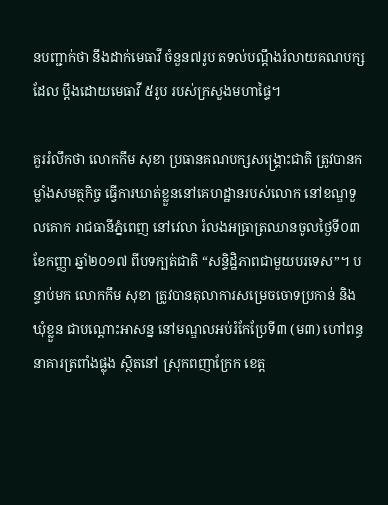នបញ្ជាក់ថា នឹងដាក់មេធាវី ចំនួន៧រូប តទល់បណ្តឹងរំលាយគណបក្ស ដែល ប្តឹងដោយមេធាវី ៥រូប របស់ក្រសួងមហាផ្ទៃ។

គួររំលឹកថា លោកកឹម សុខា ប្រធានគណបក្សសង្គ្រោះជាតិ ត្រូវបានកម្លាំងសមត្ថកិច្ច ធ្វើការឃាត់ខ្លួននៅគេហដ្ឋានរបស់លោក នៅខណ្ឌទួលគោក រាជធានីភ្នំពេញ នៅវេលា រំលងអធ្រាត្រឈានចូលថ្ងៃទី០៣ ខែកញ្ញា ឆ្នាំ២០១៧ ពីបទក្បត់ជាតិ “សន្ទិដ្ឋិភាពជាមួយបរទេស”។ បន្ទាប់មក លោកកឹម សុខា ត្រូវបានតុលាការសម្រេចចោទប្រកាន់ និងឃុំខ្លួន ជាបណ្តោះអាសន្ន នៅមណ្ឌលអប់រំកែប្រែទី៣ (ម៣) ហៅពន្ធនាគារត្រពាំងផ្លុង ស្ថិតនៅ ស្រុកពញាក្រែក ខេត្ត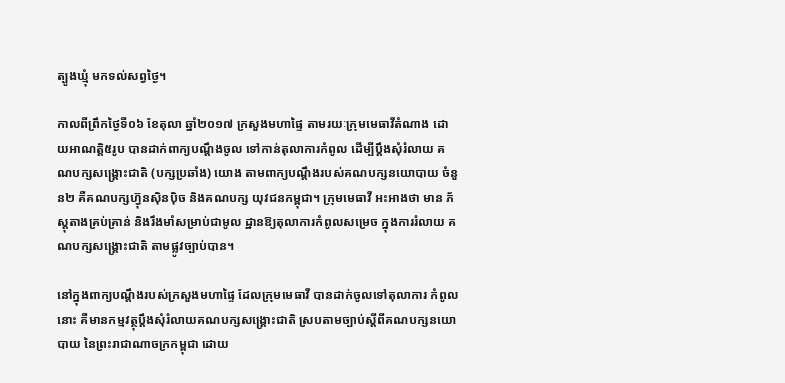ត្បូងឃ្មុំ មកទល់សព្វថ្ងៃ។

កាលពីព្រឹកថ្ងៃទី០៦ ខែតុលា ឆ្នាំ២០១៧ ក្រសួងមហាផ្ទៃ តាមរយៈក្រុមមេធាវីតំណាង ដោយអាណត្តិ៥រូប បានដាក់ពាក្យបណ្តឹងចូល ទៅកាន់តុលាការកំពូល ដើម្បីប្តឹងសុំរំលាយ គណបក្សសង្គ្រោះជាតិ (បក្សប្រឆាំង) យោង តាមពាក្យបណ្តឹងរបស់គណបក្សនយោបាយ ចំនួន២ គឺគណបក្សហ៊្វុនស៊ិនប៉ិច និងគណបក្ស យុវជនកម្ពុជា។ ក្រុមមេធាវី អះអាងថា មាន ភ័ស្តុតាងគ្រប់គ្រាន់ និងរឹងមាំសម្រាប់ជាមូល ដ្ឋានឱ្យតុលាការកំពូលសម្រេច ក្នុងការរំលាយ គណបក្សសង្គ្រោះជាតិ តាមផ្លូវច្បាប់បាន។

នៅក្នុងពាក្យបណ្តឹងរបស់ក្រសួងមហាផ្ទៃ ដែលក្រុមមេធាវី បានដាក់ចូលទៅតុលាការ កំពូលនោះ គឺមានកម្មវត្ថុប្តឹងសុំរំលាយគណបក្សសង្គ្រោះជាតិ ស្របតាមច្បាប់ស្តីពីគណបក្សនយោបាយ នៃព្រះរាជាណាចក្រកម្ពុជា ដោយ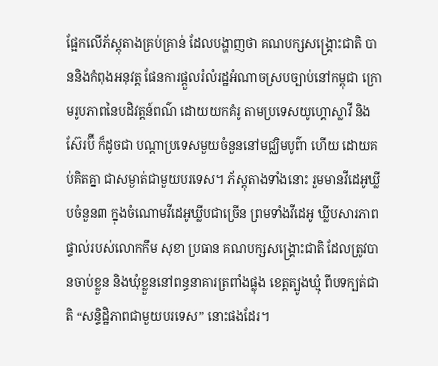ផ្អែកលើភ័ស្តុតាងគ្រប់គ្រាន់ ដែលបង្ហាញថា គណបក្សសង្គ្រោះជាតិ បាននិងកំពុងអនុវត្ត ផែនការផ្តួលរំលំរដ្ឋអំណាចស្របច្បាប់នៅកម្ពុជា ក្រោមរូបភាពនៃបដិវត្តន៍ពណ៌ ដោយយកគំរូ តាមប្រទេសយូហ្គោស្លាវី និងស៊ែរប៊ី ក៏ដូចជា បណ្តាប្រទេសមួយចំនួននៅមជ្ឈិមបូព៌ា ហើយ ដោយគប់គិតគ្នា ជាសម្ងាត់ជាមួយបរទេស។ ភ័ស្តុតាងទាំងនោះ រួមមានវីដេអូឃ្លីបចំនួន៣ ក្នុងចំណោមវីដេអូឃ្លីបជាច្រើន ព្រមទាំងវីដេអូ ឃ្លីបសារភាពផ្ទាល់របស់លោកកឹម សុខា ប្រធាន គណបក្សសង្គ្រោះជាតិ ដែលត្រូវបានចាប់ខ្លួន និងឃុំខ្លួននៅពន្ធនាគារត្រពាំងផ្លុង ខេត្តត្បូងឃ្មុំ ពីបទក្បត់ជាតិ “សន្ទិដ្ឋិភាពជាមួយបរទេស” នោះផងដែរ។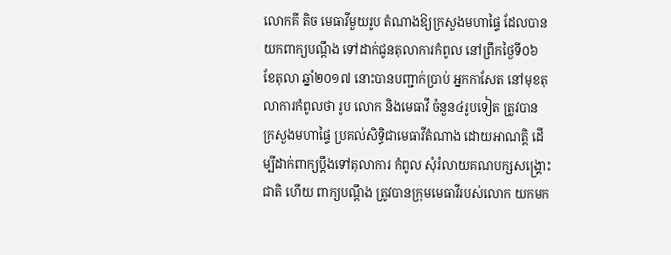លោកគី តិច មេធាវីមួយរូប តំណាងឱ្យក្រសួងមហាផ្ទៃ ដែលបានយកពាក្យបណ្តឹង ទៅដាក់ជូនតុលាការកំពូល នៅព្រឹកថ្ងៃទី០៦ ខែតុលា ឆ្នាំ២០១៧ នោះបានបញ្ជាក់ប្រាប់ អ្នកកាសែត នៅមុខតុលាការកំពូលថា រូប លោក និងមេធាវី ចំនួន៤រូបទៀត ត្រូវបាន ក្រសួងមហាផ្ទៃ ប្រគល់សិទ្ធិជាមេធាវីតំណាង ដោយអាណត្តិ ដើម្បីដាក់ពាក្យប្តឹងទៅតុលាការ កំពូល សុំរំលាយគណបក្សសង្គ្រោះជាតិ ហើយ ពាក្យបណ្តឹង ត្រូវបានក្រុមមេធាវីរបស់លោក យកមក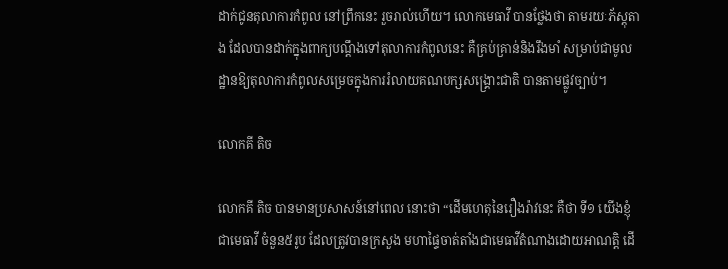ដាក់ជូនតុលាការកំពូល នៅព្រឹកនេះ រួចរាល់ហើយ។ លោកមេធាវី បានថ្លែងថា តាមរយៈភ័ស្តុតាង ដែលបានដាក់ក្នុងពាក្យបណ្តឹងទៅតុលាការកំពូលនេះ គឺគ្រប់គ្រាន់និងរឹងមាំ សម្រាប់ជាមូលដ្ឋានឱ្យតុលាការកំពូលសម្រេចក្នុងការរំលាយគណបក្សសង្គ្រោះជាតិ បានតាមផ្លូវច្បាប់។

លោកគី តិច

លោកគី តិច បានមានប្រសាសន៍នៅពេល នោះថា “ដើមហេតុនៃរឿងរ៉ាវនេះ គឺថា ទី១ យើងខ្ញុំជាមេធាវី ចំនួន៥រូប ដែលត្រូវបានក្រសួង មហាផ្ទៃចាត់តាំងជាមេធាវីតំណាងដោយអាណត្តិ ដើ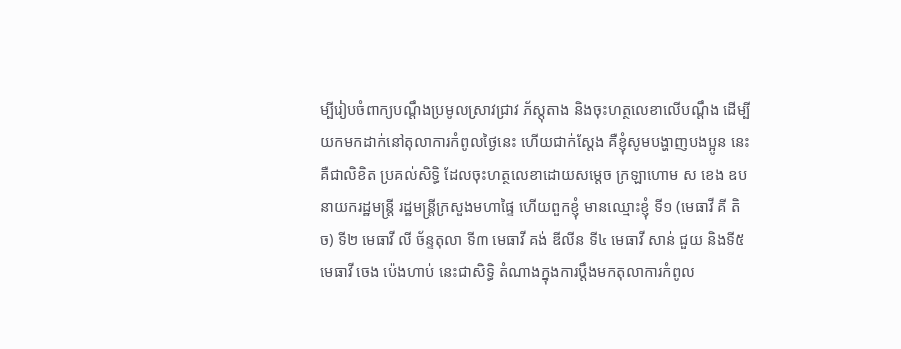ម្បីរៀបចំពាក្យបណ្តឹងប្រមូលស្រាវជ្រាវ ភ័ស្តុតាង និងចុះហត្ថលេខាលើបណ្តឹង ដើម្បី យកមកដាក់នៅតុលាការកំពូលថ្ងៃនេះ ហើយជាក់ស្តែង គឺខ្ញុំសូមបង្ហាញបងប្អូន នេះគឺជាលិខិត ប្រគល់សិទ្ធិ ដែលចុះហត្ថលេខាដោយសម្តេច ក្រឡាហោម ស ខេង ឧបនាយករដ្ឋមន្ត្រី រដ្ឋមន្ត្រីក្រសួងមហាផ្ទៃ ហើយពួកខ្ញុំ មានឈ្មោះខ្ញុំ ទី១ (មេធាវី គី តិច) ទី២ មេធាវី លី ច័ន្ទតុលា ទី៣ មេធាវី គង់ ឌីលីន ទី៤ មេធាវី សាន់ ជួយ និងទី៥ មេធាវី ចេង ប៉េងហាប់ នេះជាសិទ្ធិ តំណាងក្នុងការប្តឹងមកតុលាការកំពូល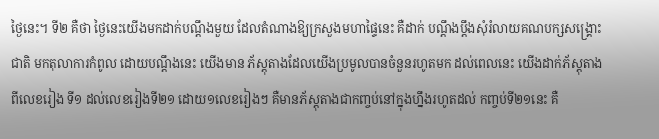ថ្ងៃនេះ។ ទី២ គឺថា ថ្ងៃនេះយើងមកដាក់បណ្តឹងមួយ ដែលតំណាងឱ្យក្រសួងមហាផ្ទៃនេះ គឺដាក់ បណ្តឹងប្តឹងសុំរំលាយគណបក្សសង្គ្រោះជាតិ មកតុលាការកំពូល ដោយបណ្តឹងនេះ យើងមាន ភ័ស្តុតាងដែលយើងប្រមូលបានចំនួនរហូតមក ដល់ពេលនេះ យើងដាក់ភ័ស្តុតាងពីលេខរៀង ទី១ ដល់លេខរៀងទី២១ ដោយ១លេខរៀងៗ គឺមានភ័ស្តុតាងជាកញ្ចប់នៅក្នុងហ្នឹងរហូតដល់ កញ្ចប់ទី២១នេះ គឺ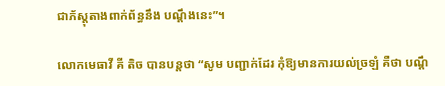ជាភ័ស្តុតាងពាក់ព័ន្ធនឹង បណ្តឹងនេះ”។

លោកមេធាវី គី តិច បានបន្តថា “សូម បញ្ជាក់ដែរ កុំឱ្យមានការយល់ច្រឡំ គឺថា បណ្តឹ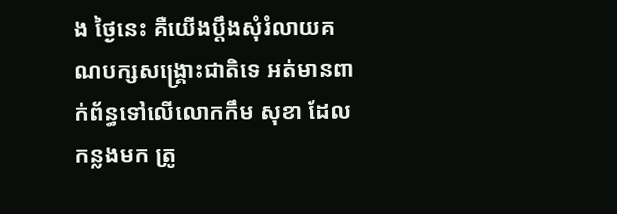ង ថ្ងៃនេះ គឺយើងប្តឹងសុំរំលាយគណបក្សសង្គ្រោះជាតិទេ អត់មានពាក់ព័ន្ធទៅលើលោកកឹម សុខា ដែលកន្លងមក ត្រូ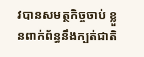វបានសមត្ថកិច្ចចាប់ ខ្លួនពាក់ព័ន្ធនឹងក្បត់ជាតិ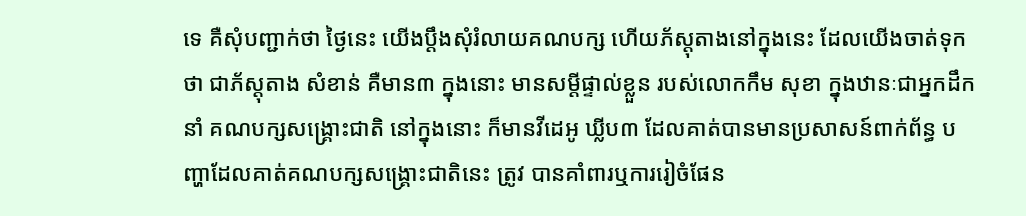ទេ គឺសុំបញ្ជាក់ថា ថ្ងៃនេះ យើងប្តឹងសុំរំលាយគណបក្ស ហើយភ័ស្តុតាងនៅក្នុងនេះ ដែលយើងចាត់ទុកថា ជាភ័ស្តុតាង សំខាន់ គឺមាន៣ ក្នុងនោះ មានសម្តីផ្ទាល់ខ្លួន របស់លោកកឹម សុខា ក្នុងឋានៈជាអ្នកដឹកនាំ គណបក្សសង្គ្រោះជាតិ នៅក្នុងនោះ ក៏មានវីដេអូ ឃ្លីប៣ ដែលគាត់បានមានប្រសាសន៍ពាក់ព័ន្ធ បញ្ហាដែលគាត់គណបក្សសង្គ្រោះជាតិនេះ ត្រូវ បានគាំពារឬការរៀចំផែន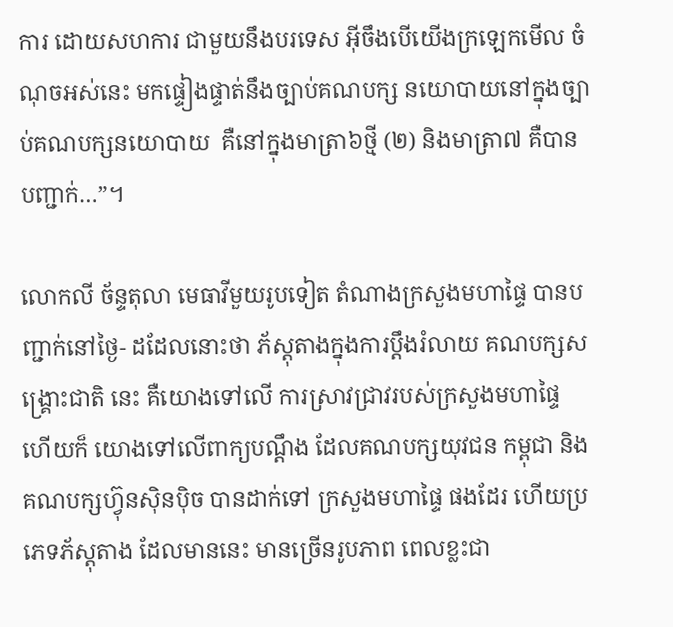ការ ដោយសហការ ជាមួយនឹងបរទេស អ៊ីចឹងបើយើងក្រឡេកមើល ចំណុចអស់នេះ មកផ្ទៀងផ្ទាត់នឹងច្បាប់គណបក្ស នយោបាយនៅក្នុងច្បាប់គណបក្សនយោបាយ  គឺនៅក្នុងមាត្រា៦ថ្មី (២) និងមាត្រា៧ គឺបាន បញ្ជាក់…”។

លោកលី ច័ន្ទតុលា មេធាវីមួយរូបទៀត តំណាងក្រសួងមហាផ្ទៃ បានបញ្ជាក់នៅថ្ងៃ- ដដែលនោះថា ភ័ស្តុតាងក្នុងការប្តឹងរំលាយ គណបក្សសង្គ្រោះជាតិ នេះ គឺយោងទៅលើ ការស្រាវជ្រាវរបស់ក្រសួងមហាផ្ទៃ ហើយក៏ យោងទៅលើពាក្យបណ្តឹង ដែលគណបក្សយុវជន កម្ពុជា និងគណបក្សហ៊្វុនស៊ិនប៉ិច បានដាក់ទៅ ក្រសួងមហាផ្ទៃ ផងដែរ ហើយប្រភេទភ័ស្តុតាង ដែលមាននេះ មានច្រើនរូបភាព ពេលខ្លះជា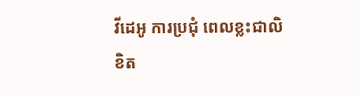វីដេអូ ការប្រជុំ ពេលខ្លះជាលិខិត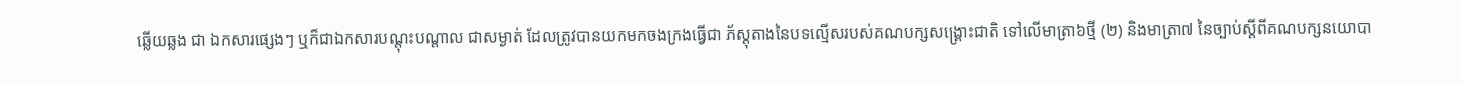ឆ្លើយឆ្លង ជា ឯកសារផ្សេងៗ ឬក៏ជាឯកសារបណ្តុះបណ្តាល ជាសម្ងាត់ ដែលត្រូវបានយកមកចងក្រងធ្វើជា ភ័ស្តុតាងនៃបទល្មើសរបស់គណបក្សសង្គ្រោះជាតិ ទៅលើមាត្រា៦ថ្មី (២) និងមាត្រា៧ នៃច្បាប់ស្តីពីគណបក្សនយោបា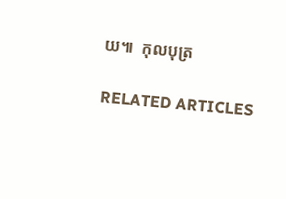យ៕  កុលបុត្រ

RELATED ARTICLES